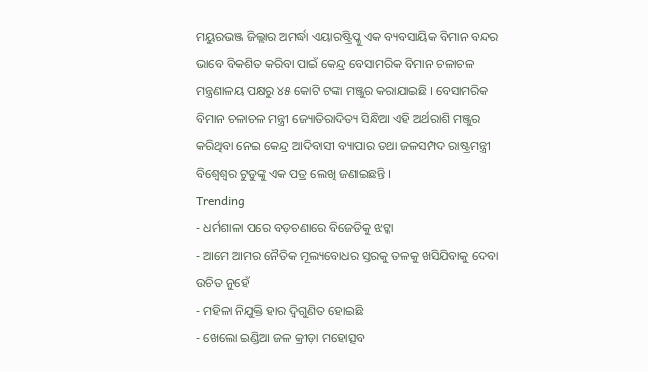ମୟୁରଭଞ୍ଜ ଜିଲ୍ଲାର ଅମର୍ଦ୍ଧା ଏୟାରଷ୍ଟ୍ରିପ୍କୁ ଏକ ବ୍ୟବସାୟିକ ବିମାନ ବନ୍ଦର ଭାବେ ବିକଶିତ କରିବା ପାଇଁ କେନ୍ଦ୍ର ବେସାମରିକ ବିମାନ ଚଳାଚଳ ମନ୍ତ୍ରଣାଳୟ ପକ୍ଷରୁ ୪୫ କୋଟି ଟଙ୍କା ମଞ୍ଜୁର କରାଯାଇଛି । ବେସାମରିକ ବିମାନ ଚଳାଚଳ ମନ୍ତ୍ରୀ ଜ୍ୟୋତିରାଦିତ୍ୟ ସିନ୍ଧିଆ ଏହି ଅର୍ଥରାଶି ମଞ୍ଜୁର କରିଥିବା ନେଇ କେନ୍ଦ୍ର ଆଦିବାସୀ ବ୍ୟାପାର ତଥା ଜଳସମ୍ପଦ ରାଷ୍ଟ୍ରମନ୍ତ୍ରୀ ବିଶ୍ୱେଶ୍ୱର ଟୁଡୁଙ୍କୁ ଏକ ପତ୍ର ଲେଖି ଜଣାଇଛନ୍ତି ।
Trending
- ଧର୍ମଶାଳା ପରେ ବଡ଼ଚଣାରେ ବିଜେଡିକୁ ଝଟ୍କା
- ଆମେ ଆମର ନୈତିକ ମୂଲ୍ୟବୋଧର ସ୍ତରକୁ ତଳକୁ ଖସିଯିବାକୁ ଦେବା ଉଚିତ ନୁହେଁ
- ମହିଳା ନିଯୁକ୍ତି ହାର ଦ୍ୱିଗୁଣିତ ହୋଇଛି
- ଖେଲୋ ଇଣ୍ଡିଆ ଜଳ କ୍ରୀଡ଼ା ମହୋତ୍ସବ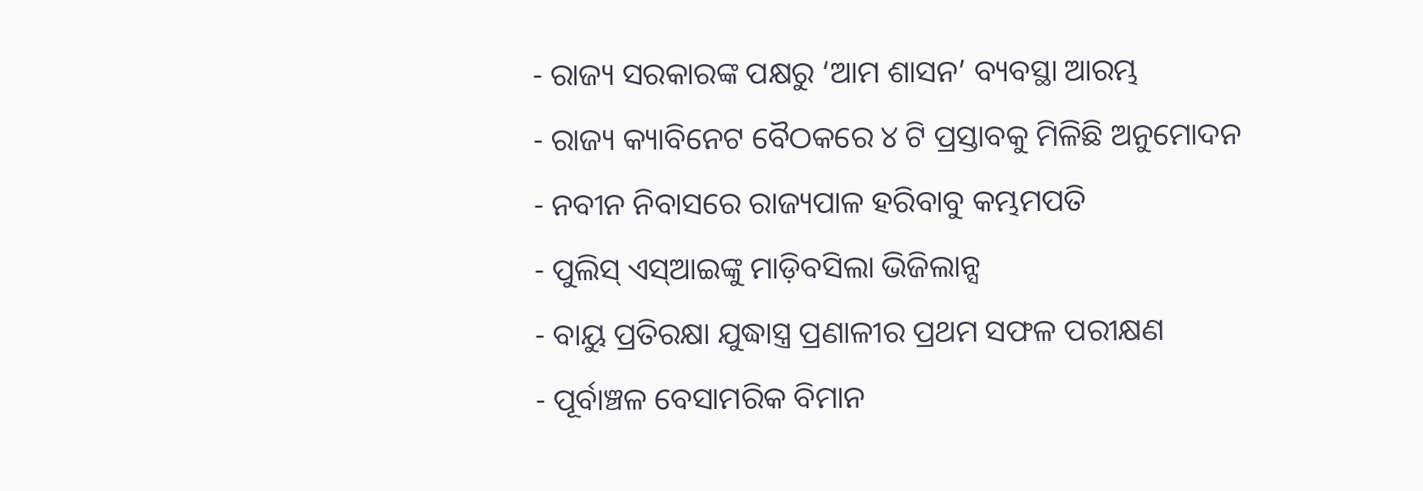- ରାଜ୍ୟ ସରକାରଙ୍କ ପକ୍ଷରୁ ‘ଆମ ଶାସନ’ ବ୍ୟବସ୍ଥା ଆରମ୍ଭ
- ରାଜ୍ୟ କ୍ୟାବିନେଟ ବୈଠକରେ ୪ ଟି ପ୍ରସ୍ତାବକୁ ମିଳିଛି ଅନୁମୋଦନ
- ନବୀନ ନିବାସରେ ରାଜ୍ୟପାଳ ହରିବାବୁ କମ୍ଭମପତି
- ପୁଲିସ୍ ଏସ୍ଆଇଙ୍କୁ ମାଡ଼ିବସିଲା ଭିଜିଲାନ୍ସ
- ବାୟୁ ପ୍ରତିରକ୍ଷା ଯୁଦ୍ଧାସ୍ତ୍ର ପ୍ରଣାଳୀର ପ୍ରଥମ ସଫଳ ପରୀକ୍ଷଣ
- ପୂର୍ବାଞ୍ଚଳ ବେସାମରିକ ବିମାନ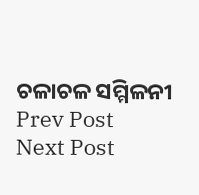ଚଳାଚଳ ସମ୍ମିଳନୀ
Prev Post
Next Post